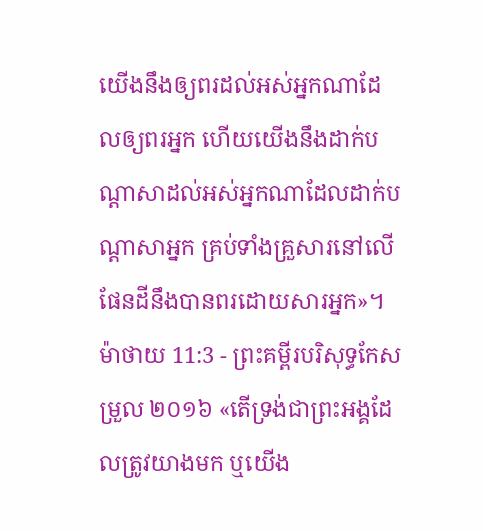យើងនឹងឲ្យពរដល់អស់អ្នកណាដែលឲ្យពរអ្នក ហើយយើងនឹងដាក់បណ្ដាសាដល់អស់អ្នកណាដែលដាក់បណ្ដាសាអ្នក គ្រប់ទាំងគ្រួសារនៅលើផែនដីនឹងបានពរដោយសារអ្នក»។
ម៉ាថាយ 11:3 - ព្រះគម្ពីរបរិសុទ្ធកែសម្រួល ២០១៦ «តើទ្រង់ជាព្រះអង្គដែលត្រូវយាងមក ឬយើង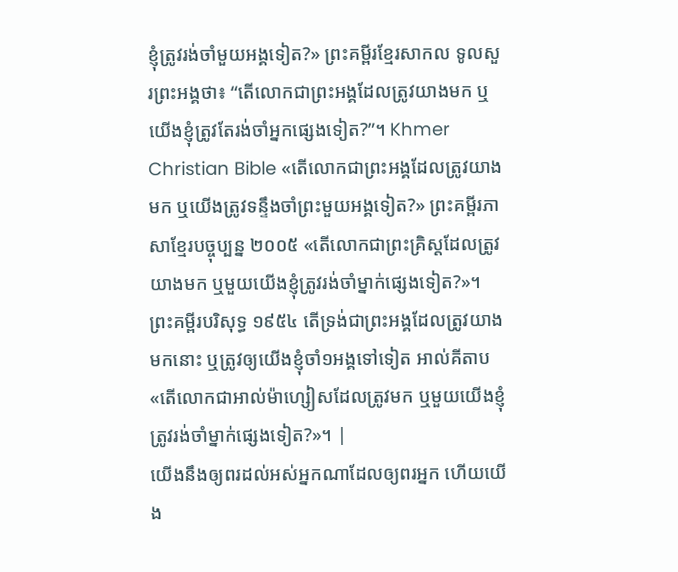ខ្ញុំត្រូវរង់ចាំមួយអង្គទៀត?» ព្រះគម្ពីរខ្មែរសាកល ទូលសួរព្រះអង្គថា៖ “តើលោកជាព្រះអង្គដែលត្រូវយាងមក ឬយើងខ្ញុំត្រូវតែរង់ចាំអ្នកផ្សេងទៀត?”។ Khmer Christian Bible «តើលោកជាព្រះអង្គដែលត្រូវយាងមក ឬយើងត្រូវទន្ទឹងចាំព្រះមួយអង្គទៀត?» ព្រះគម្ពីរភាសាខ្មែរបច្ចុប្បន្ន ២០០៥ «តើលោកជាព្រះគ្រិស្តដែលត្រូវយាងមក ឬមួយយើងខ្ញុំត្រូវរង់ចាំម្នាក់ផ្សេងទៀត?»។ ព្រះគម្ពីរបរិសុទ្ធ ១៩៥៤ តើទ្រង់ជាព្រះអង្គដែលត្រូវយាងមកនោះ ឬត្រូវឲ្យយើងខ្ញុំចាំ១អង្គទៅទៀត អាល់គីតាប «តើលោកជាអាល់ម៉ាហ្សៀសដែលត្រូវមក ឬមួយយើងខ្ញុំត្រូវរង់ចាំម្នាក់ផ្សេងទៀត?»។ |
យើងនឹងឲ្យពរដល់អស់អ្នកណាដែលឲ្យពរអ្នក ហើយយើង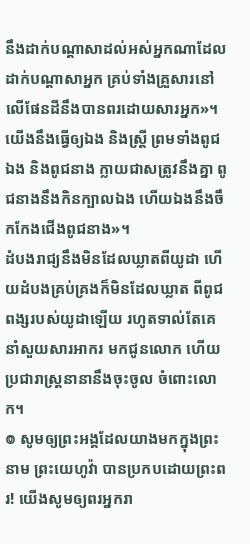នឹងដាក់បណ្ដាសាដល់អស់អ្នកណាដែលដាក់បណ្ដាសាអ្នក គ្រប់ទាំងគ្រួសារនៅលើផែនដីនឹងបានពរដោយសារអ្នក»។
យើងនឹងធ្វើឲ្យឯង និងស្ត្រី ព្រមទាំងពូជឯង និងពូជនាង ក្លាយជាសត្រូវនឹងគ្នា ពូជនាងនឹងកិនក្បាលឯង ហើយឯងនឹងចឹកកែងជើងពូជនាង»។
ដំបងរាជ្យនឹងមិនដែលឃ្លាតពីយូដា ហើយដំបងគ្រប់គ្រងក៏មិនដែលឃ្លាត ពីពូជពង្សរបស់យូដាឡើយ រហូតទាល់តែគេនាំសួយសារអាករ មកជូនលោក ហើយប្រជារាស្រ្តនានានឹងចុះចូល ចំពោះលោក។
៙ សូមឲ្យព្រះអង្គដែលយាងមកក្នុងព្រះនាម ព្រះយេហូវ៉ា បានប្រកបដោយព្រះពរ! យើងសូមឲ្យពរអ្នករា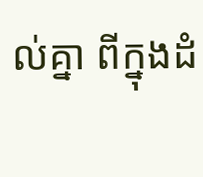ល់គ្នា ពីក្នុងដំ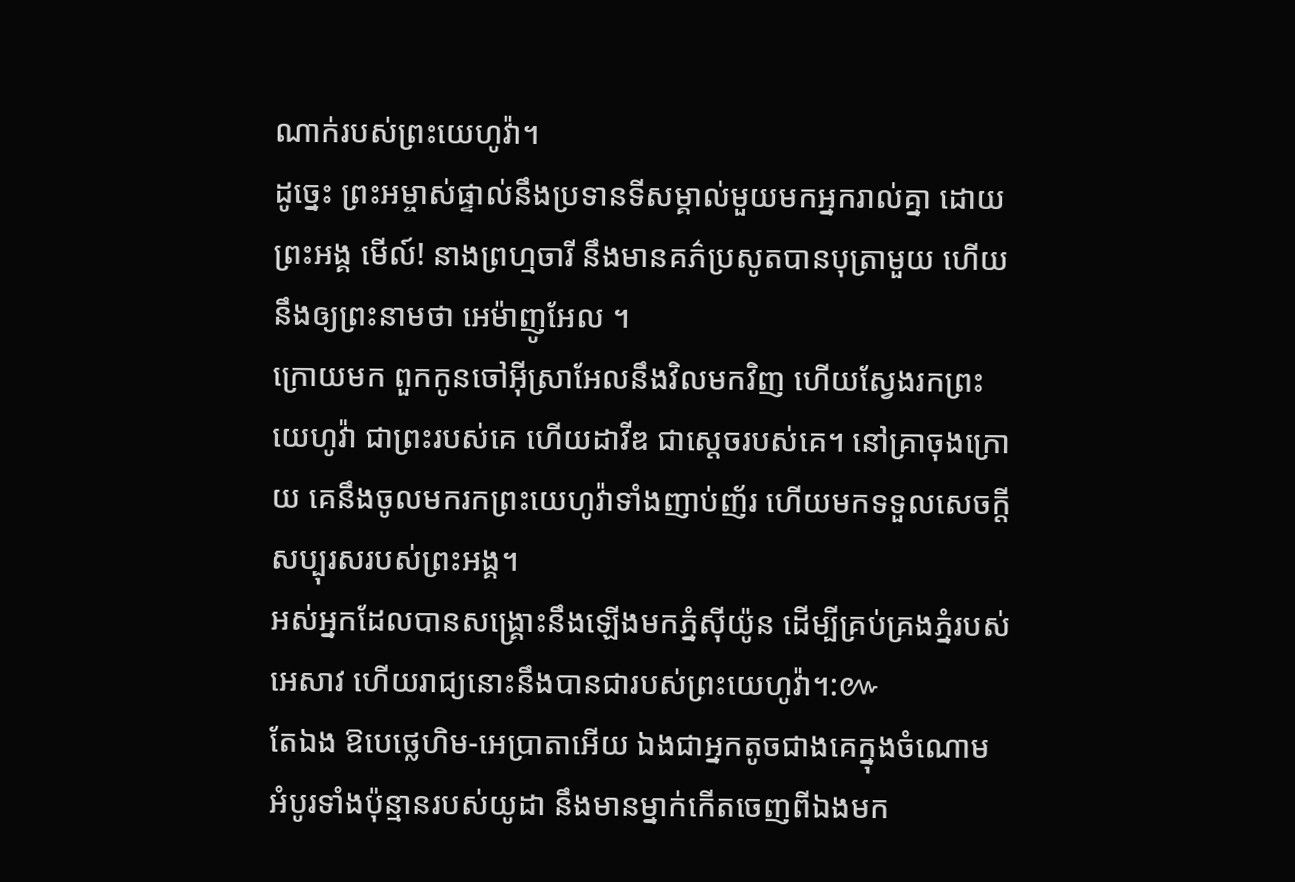ណាក់របស់ព្រះយេហូវ៉ា។
ដូច្នេះ ព្រះអម្ចាស់ផ្ទាល់នឹងប្រទានទីសម្គាល់មួយមកអ្នករាល់គ្នា ដោយព្រះអង្គ មើល៍! នាងព្រហ្មចារី នឹងមានគភ៌ប្រសូតបានបុត្រាមួយ ហើយនឹងឲ្យព្រះនាមថា អេម៉ាញូអែល ។
ក្រោយមក ពួកកូនចៅអ៊ីស្រាអែលនឹងវិលមកវិញ ហើយស្វែងរកព្រះយេហូវ៉ា ជាព្រះរបស់គេ ហើយដាវីឌ ជាស្តេចរបស់គេ។ នៅគ្រាចុងក្រោយ គេនឹងចូលមករកព្រះយេហូវ៉ាទាំងញាប់ញ័រ ហើយមកទទួលសេចក្ដីសប្បុរសរបស់ព្រះអង្គ។
អស់អ្នកដែលបានសង្គ្រោះនឹងឡើងមកភ្នំស៊ីយ៉ូន ដើម្បីគ្រប់គ្រងភ្នំរបស់អេសាវ ហើយរាជ្យនោះនឹងបានជារបស់ព្រះយេហូវ៉ា។:៚
តែឯង ឱបេថ្លេហិម-អេប្រាតាអើយ ឯងជាអ្នកតូចជាងគេក្នុងចំណោម អំបូរទាំងប៉ុន្មានរបស់យូដា នឹងមានម្នាក់កើតចេញពីឯងមក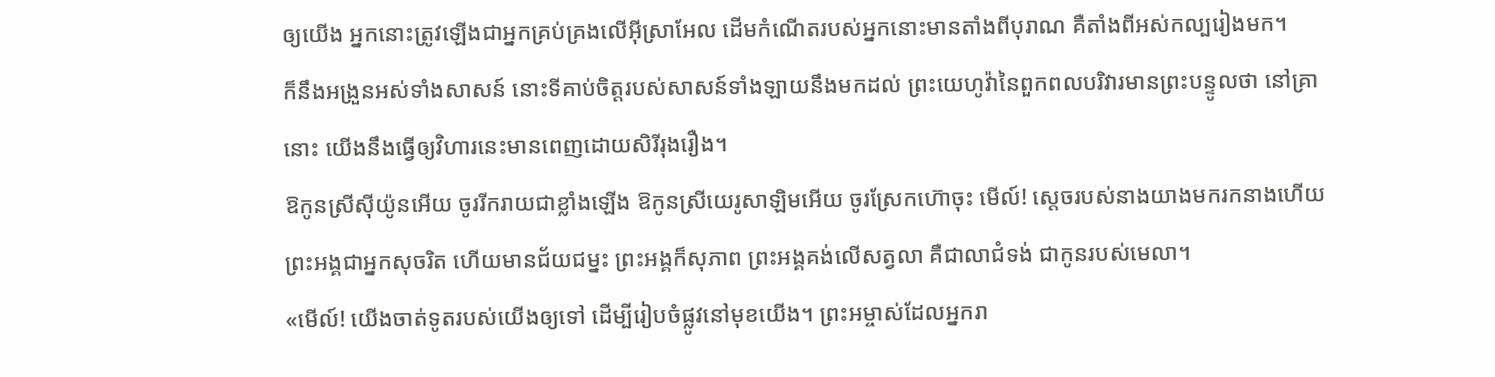ឲ្យយើង អ្នកនោះត្រូវឡើងជាអ្នកគ្រប់គ្រងលើអ៊ីស្រាអែល ដើមកំណើតរបស់អ្នកនោះមានតាំងពីបុរាណ គឺតាំងពីអស់កល្បរៀងមក។
ក៏នឹងអង្រួនអស់ទាំងសាសន៍ នោះទីគាប់ចិត្តរបស់សាសន៍ទាំងឡាយនឹងមកដល់ ព្រះយេហូវ៉ានៃពួកពលបរិវារមានព្រះបន្ទូលថា នៅគ្រានោះ យើងនឹងធ្វើឲ្យវិហារនេះមានពេញដោយសិរីរុងរឿង។
ឱកូនស្រីស៊ីយ៉ូនអើយ ចូររីករាយជាខ្លាំងឡើង ឱកូនស្រីយេរូសាឡិមអើយ ចូរស្រែកហ៊ោចុះ មើល៍! ស្តេចរបស់នាងយាងមករកនាងហើយ ព្រះអង្គជាអ្នកសុចរិត ហើយមានជ័យជម្នះ ព្រះអង្គក៏សុភាព ព្រះអង្គគង់លើសត្វលា គឺជាលាជំទង់ ជាកូនរបស់មេលា។
«មើល៍! យើងចាត់ទូតរបស់យើងឲ្យទៅ ដើម្បីរៀបចំផ្លូវនៅមុខយើង។ ព្រះអម្ចាស់ដែលអ្នករា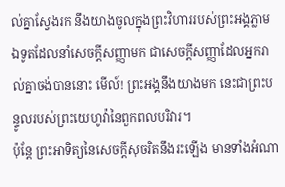ល់គ្នាស្វែងរក នឹងយាងចូលក្នុងព្រះវិហាររបស់ព្រះអង្គភ្លាម ឯទូតដែលនាំសេចក្ដីសញ្ញាមក ជាសេចក្ដីសញ្ញាដែលអ្នករាល់គ្នាចង់បាននោះ មើល៍! ព្រះអង្គនឹងយាងមក នេះជាព្រះបន្ទូលរបស់ព្រះយេហូវ៉ានៃពួកពលបរិវារ។
ប៉ុន្តែ ព្រះអាទិត្យនៃសេចក្ដីសុចរិតនឹងរះឡើង មានទាំងអំណា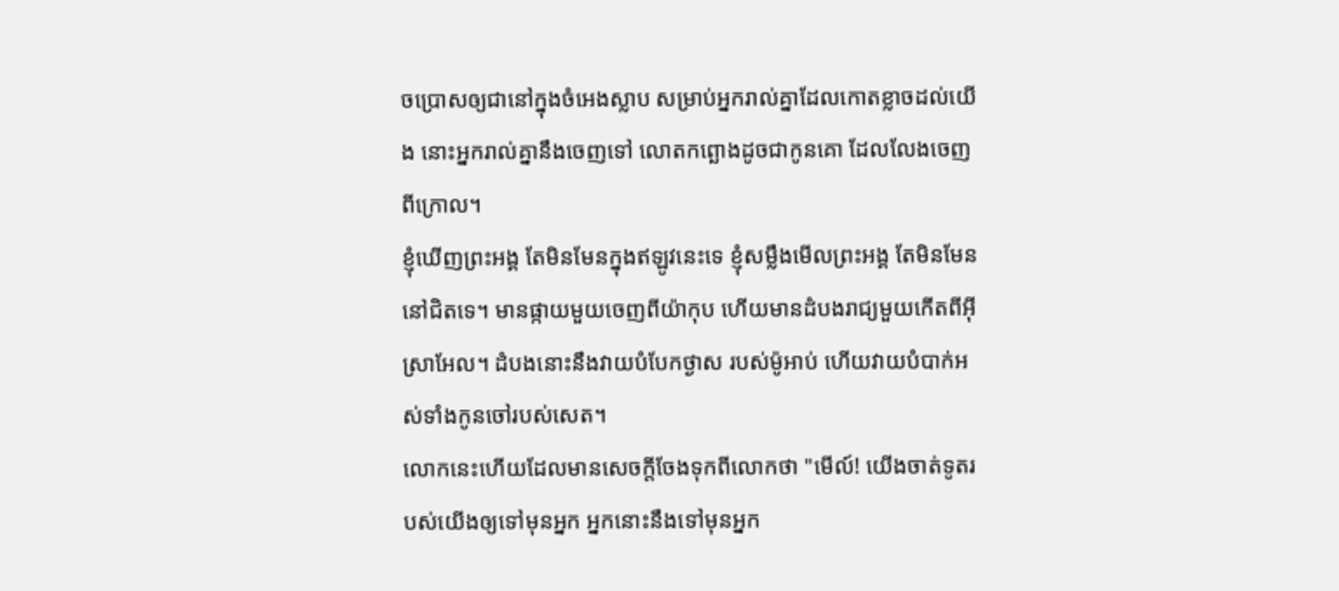ចប្រោសឲ្យជានៅក្នុងចំអេងស្លាប សម្រាប់អ្នករាល់គ្នាដែលកោតខ្លាចដល់យើង នោះអ្នករាល់គ្នានឹងចេញទៅ លោតកព្ឆោងដូចជាកូនគោ ដែលលែងចេញពីក្រោល។
ខ្ញុំឃើញព្រះអង្គ តែមិនមែនក្នុងឥឡូវនេះទេ ខ្ញុំសម្លឹងមើលព្រះអង្គ តែមិនមែននៅជិតទេ។ មានផ្កាយមួយចេញពីយ៉ាកុប ហើយមានដំបងរាជ្យមួយកើតពីអ៊ីស្រាអែល។ ដំបងនោះនឹងវាយបំបែកថ្ងាស របស់ម៉ូអាប់ ហើយវាយបំបាក់អស់ទាំងកូនចៅរបស់សេត។
លោកនេះហើយដែលមានសេចក្តីចែងទុកពីលោកថា "មើល៍! យើងចាត់ទូតរបស់យើងឲ្យទៅមុនអ្នក អ្នកនោះនឹងទៅមុនអ្នក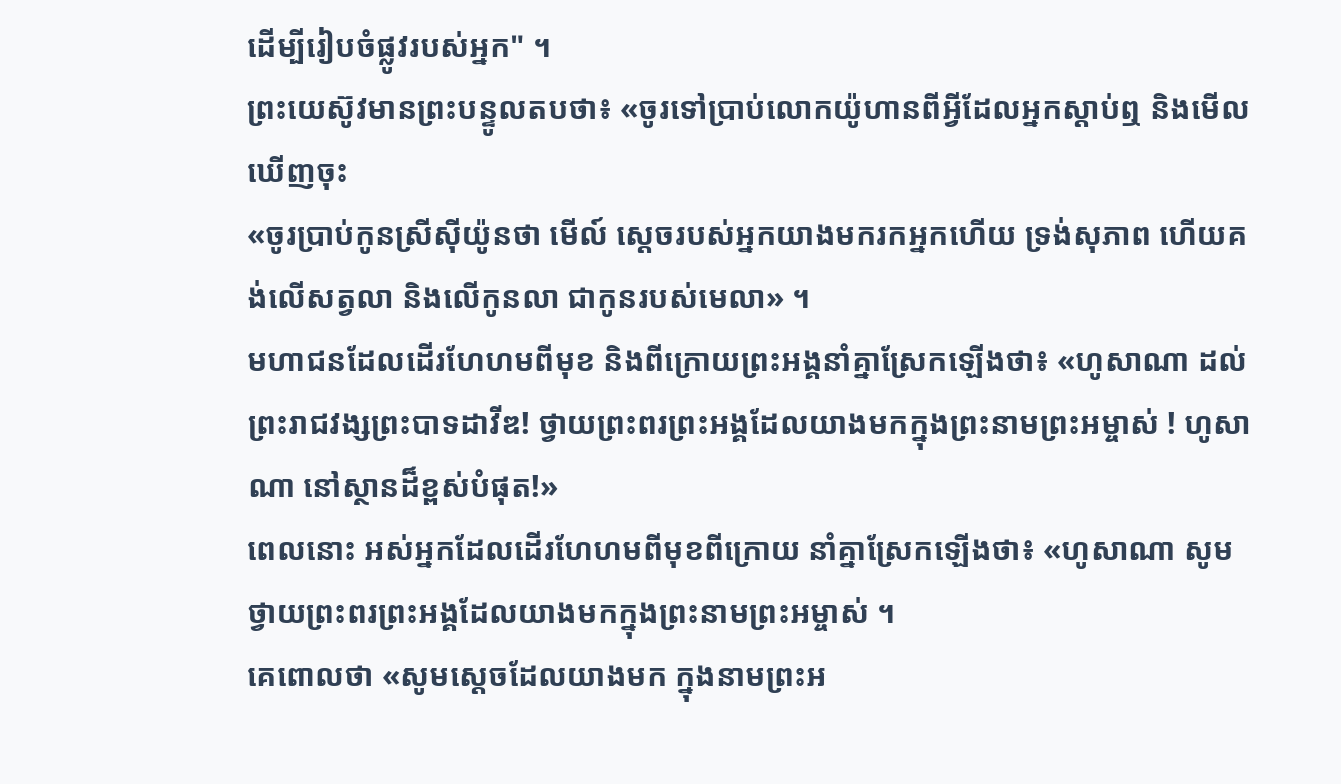ដើម្បីរៀបចំផ្លូវរបស់អ្នក" ។
ព្រះយេស៊ូវមានព្រះបន្ទូលតបថា៖ «ចូរទៅប្រាប់លោកយ៉ូហានពីអ្វីដែលអ្នកស្តាប់ឮ និងមើលឃើញចុះ
«ចូរប្រាប់កូនស្រីស៊ីយ៉ូនថា មើល៍ ស្តេចរបស់អ្នកយាងមករកអ្នកហើយ ទ្រង់សុភាព ហើយគង់លើសត្វលា និងលើកូនលា ជាកូនរបស់មេលា» ។
មហាជនដែលដើរហែហមពីមុខ និងពីក្រោយព្រះអង្គនាំគ្នាស្រែកឡើងថា៖ «ហូសាណា ដល់ព្រះរាជវង្សព្រះបាទដាវីឌ! ថ្វាយព្រះពរព្រះអង្គដែលយាងមកក្នុងព្រះនាមព្រះអម្ចាស់ ! ហូសាណា នៅស្ថានដ៏ខ្ពស់បំផុត!»
ពេលនោះ អស់អ្នកដែលដើរហែហមពីមុខពីក្រោយ នាំគ្នាស្រែកឡើងថា៖ «ហូសាណា សូមថ្វាយព្រះពរព្រះអង្គដែលយាងមកក្នុងព្រះនាមព្រះអម្ចាស់ ។
គេពោលថា «សូមស្តេចដែលយាងមក ក្នុងនាមព្រះអ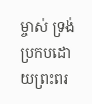ម្ចាស់ ទ្រង់ប្រកបដោយព្រះពរ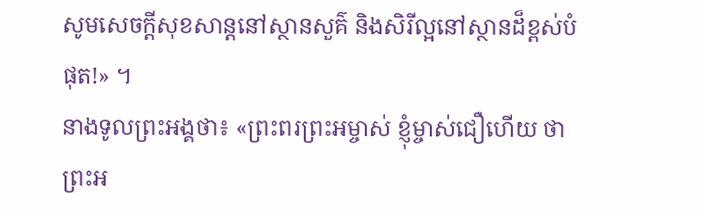សូមសេចក្ដីសុខសាន្តនៅស្ថានសួគ៌ និងសិរីល្អនៅស្ថានដ៏ខ្ពស់បំផុត!» ។
នាងទូលព្រះអង្គថា៖ «ព្រះពរព្រះអម្ចាស់ ខ្ញុំម្ចាស់ជឿហើយ ថាព្រះអ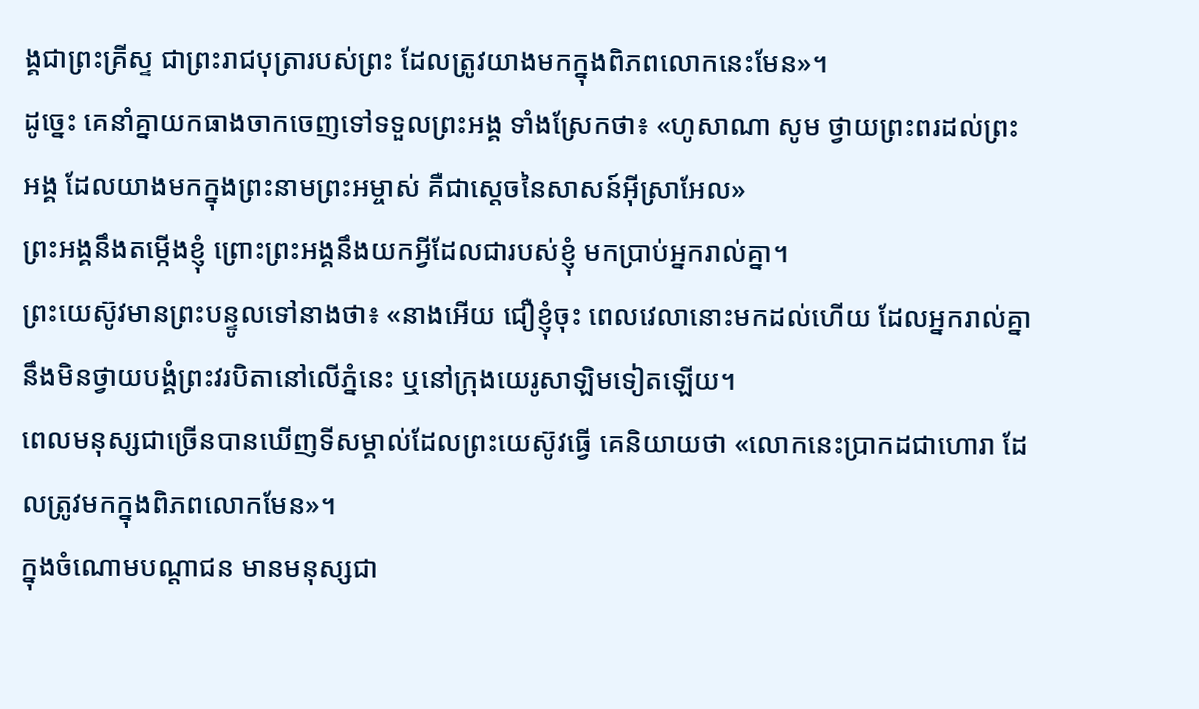ង្គជាព្រះគ្រីស្ទ ជាព្រះរាជបុត្រារបស់ព្រះ ដែលត្រូវយាងមកក្នុងពិភពលោកនេះមែន»។
ដូច្នេះ គេនាំគ្នាយកធាងចាកចេញទៅទទួលព្រះអង្គ ទាំងស្រែកថា៖ «ហូសាណា សូម ថ្វាយព្រះពរដល់ព្រះអង្គ ដែលយាងមកក្នុងព្រះនាមព្រះអម្ចាស់ គឺជាស្តេចនៃសាសន៍អ៊ីស្រាអែល»
ព្រះអង្គនឹងតម្កើងខ្ញុំ ព្រោះព្រះអង្គនឹងយកអ្វីដែលជារបស់ខ្ញុំ មកប្រាប់អ្នករាល់គ្នា។
ព្រះយេស៊ូវមានព្រះបន្ទូលទៅនាងថា៖ «នាងអើយ ជឿខ្ញុំចុះ ពេលវេលានោះមកដល់ហើយ ដែលអ្នករាល់គ្នានឹងមិនថ្វាយបង្គំព្រះវរបិតានៅលើភ្នំនេះ ឬនៅក្រុងយេរូសាឡិមទៀតឡើយ។
ពេលមនុស្សជាច្រើនបានឃើញទីសម្គាល់ដែលព្រះយេស៊ូវធ្វើ គេនិយាយថា «លោកនេះប្រាកដជាហោរា ដែលត្រូវមកក្នុងពិភពលោកមែន»។
ក្នុងចំណោមបណ្តាជន មានមនុស្សជា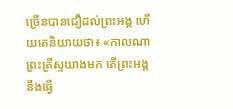ច្រើនបានជឿដល់ព្រះអង្គ ហើយគេនិយាយថា៖ «កាលណាព្រះគ្រីស្ទយាងមក តើព្រះអង្គនឹងធ្វើ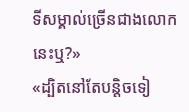ទីសម្គាល់ច្រើនជាងលោកនេះឬ?»
«ដ្បិតនៅតែបន្តិចទៀ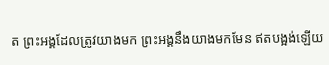ត ព្រះអង្គដែលត្រូវយាងមក ព្រះអង្គនឹងយាងមកមែន ឥតបង្អង់ឡើយ